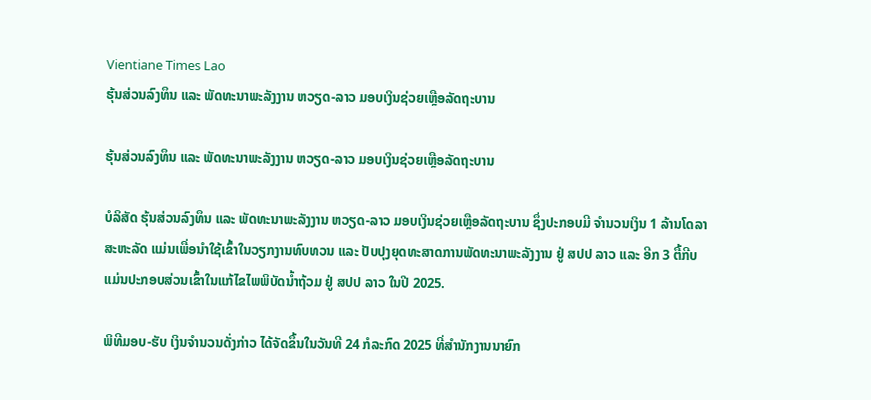Vientiane Times Lao
ຮຸ້ນສ່ວນລົງທຶນ ແລະ ພັດທະນາພະລັງງານ ຫວຽດ-ລາວ ມອບເງິນຊ່ວຍເຫຼືອລັດຖະບານ

ຮຸ້ນສ່ວນລົງທຶນ ແລະ ພັດທະນາພະລັງງານ ຫວຽດ-ລາວ ມອບເງິນຊ່ວຍເຫຼືອລັດຖະບານ

ບໍລິສັດ ຮຸ້ນສ່ວນລົງທຶນ ແລະ ພັດທະນາພະລັງງານ ຫວຽດ-ລາວ ມອບເງິນຊ່ວຍເຫຼືອລັດຖະບານ ຊຶ່ງປະກອບມີ ຈໍານວນເງິນ 1 ລ້ານໂດລາສະຫະລັດ ແມ່ນເພື່ອນຳໃຊ້ເຂົ້າໃນວຽກງານທົບທວນ ແລະ ປັບປຸງຍຸດທະສາດການພັດທະນາພະລັງງານ ຢູ່ ສປປ ລາວ ແລະ ອີກ 3 ຕື້ກີບ ແມ່ນປະກອບສ່ວນເຂົ້າໃນແກ້ໄຂໄພພິບັດນໍ້າຖ້ວມ ຢູ່ ສປປ ລາວ ໃນປີ 2025.

ພິທີມອບ-ຮັບ ເງິນຈໍານວນດັ່ງກ່າວ ໄດ້ຈັດຂຶ້ນໃນວັນທີ 24 ກໍລະກົດ 2025 ທີ່ສໍານັກງານນາຍົກ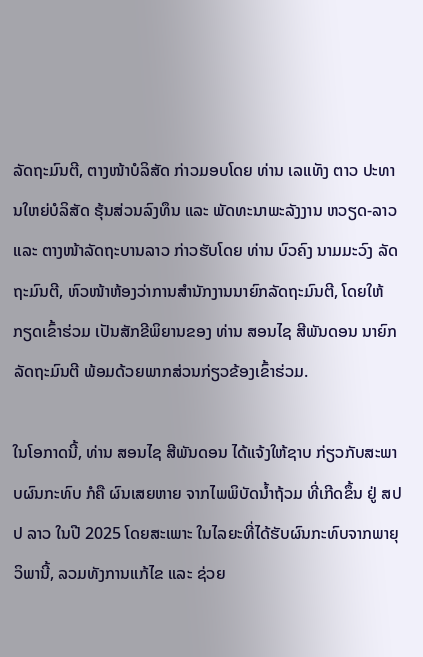ລັດຖະມົນຕີ, ຕາງໜ້າບໍລິສັດ ກ່າວມອບໂດຍ ທ່ານ ເລແທັງ ຕາວ ປະທານໃຫຍ່ບໍລິສັດ ຮຸ້ນສ່ວນລົງທຶນ ແລະ ພັດທະນາພະລັງງານ ຫວຽດ-ລາວ ແລະ ຕາງໜ້າລັດຖະບານລາວ ກ່າວຮັບໂດຍ ທ່ານ ບົວຄົງ ນາມມະວົງ ລັດຖະມົນຕີ, ຫົວໜ້າຫ້ອງວ່າການສຳນັກງານນາຍົກລັດຖະມົນຕີ, ໂດຍໃຫ້ກຽດເຂົ້າຮ່ວມ ເປັນສັກຂີພິຍານຂອງ ທ່ານ ສອນໄຊ ສີພັນດອນ ນາຍົກລັດຖະມົນຕີ ພ້ອມດ້ວຍພາກສ່ວນກ່ຽວຂ້ອງເຂົ້າຮ່ວມ.

ໃນໂອກາດນີ້, ທ່ານ ສອນໄຊ ສີພັນດອນ ໄດ້ແຈ້ງໃຫ້ຊາບ ກ່ຽວກັບສະພາບຜົນກະທົບ ກໍຄື ຜົນເສຍຫາຍ ຈາກໄພພິບັດນໍ້າຖ້ວມ ທີ່ເກີດຂຶ້ນ ຢູ່ ສປປ ລາວ ໃນປີ 2025 ໂດຍສະເພາະ ໃນໄລຍະທີ່ໄດ້ຮັບຜົນກະທົບຈາກພາຍຸວິພານີ້, ລວມທັງການແກ້ໄຂ ແລະ ຊ່ວຍ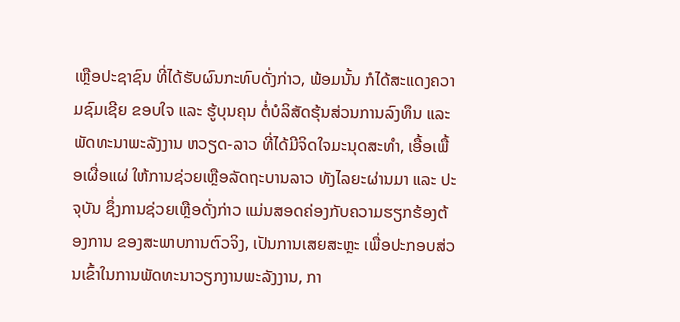ເຫຼືອປະຊາຊົນ ທີ່ໄດ້ຮັບຜົນກະທົບດັ່ງກ່າວ, ພ້ອມນັ້ນ ກໍໄດ້ສະແດງຄວາມຊົມເຊີຍ ຂອບໃຈ ແລະ ຮູ້ບຸນຄຸນ ຕໍ່ບໍລິສັດຮຸ້ນສ່ວນການລົງທຶນ ແລະ ພັດທະນາພະລັງງານ ຫວຽດ-ລາວ ທີ່ໄດ້ມີຈິດໃຈມະນຸດສະທໍາ, ເອື້ອເພື້ອເຜື່ອແຜ່ ໃຫ້ການຊ່ວຍເຫຼືອລັດຖະບານລາວ ທັງໄລຍະຜ່ານມາ ແລະ ປະຈຸບັນ ຊຶ່ງການຊ່ວຍເຫຼືອດັ່ງກ່າວ ແມ່ນສອດຄ່ອງກັບຄວາມຮຽກຮ້ອງຕ້ອງການ ຂອງສະພາບການຕົວຈິງ, ເປັນການເສຍສະຫຼະ ເພື່ອປະກອບສ່ວນເຂົ້າໃນການພັດທະນາວຽກງານພະລັງງານ, ກາ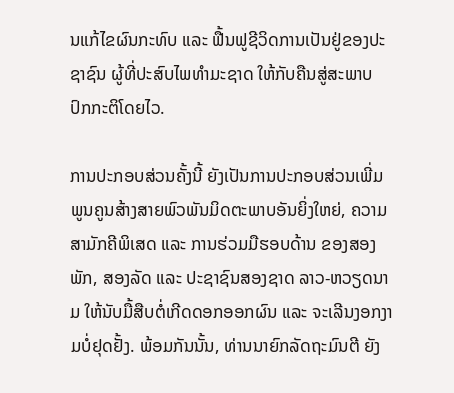ນແກ້ໄຂຜົນກະທົບ ແລະ ຟື້ນຟູຊີວິດການເປັນຢູ່ຂອງປະຊາຊົນ ຜູ້ທີ່ປະສົບໄພທໍາມະຊາດ ໃຫ້ກັບຄືນສູ່ສະພາບປົກກະຕິໂດຍໄວ.

ການປະກອບສ່ວນຄັ້ງນີ້ ຍັງເປັນການປະກອບສ່ວນເພີ່ມພູນຄູນສ້າງສາຍພົວພັນມິດຕະພາບອັນຍິ່ງໃຫຍ່, ຄວາມສາມັກຄີພິເສດ ແລະ ການຮ່ວມມືຮອບດ້ານ ຂອງສອງພັກ, ສອງລັດ ແລະ ປະຊາຊົນສອງຊາດ ລາວ-ຫວຽດນາມ ໃຫ້ນັບມື້ສືບຕໍ່ເກີດດອກອອກຜົນ ແລະ ຈະເລີນງອກງາມບໍ່ຢຸດຢັ້ງ. ພ້ອມກັນນັ້ນ, ທ່ານນາຍົກລັດຖະມົນຕີ ຍັງ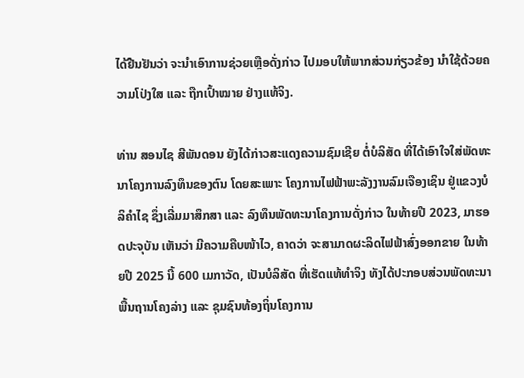ໄດ້ຢືນຢັນວ່າ ຈະນຳເອົາການຊ່ວຍເຫຼືອດັ່ງກ່າວ ໄປມອບໃຫ້ພາກສ່ວນກ່ຽວຂ້ອງ ນຳໃຊ້ດ້ວຍຄວາມໂປ່ງໃສ ແລະ ຖືກເປົ້າໝາຍ ຢ່າງແທ້ຈິງ.

ທ່ານ ສອນໄຊ ສີພັນດອນ ຍັງໄດ້ກ່າວສະແດງຄວາມຊົມເຊີຍ ຕໍ່ບໍລິສັດ ທີ່ໄດ້ເອົາໃຈໃສ່ພັດທະນາໂຄງການລົງທຶນຂອງຕົນ ໂດຍສະເພາະ ໂຄງການໄຟຟ້າພະລັງງານລົມເຈືອງເຊິນ ຢູ່ແຂວງບໍລິຄຳໄຊ ຊຶ່ງເລີ່ມມາສຶກສາ ແລະ ລົງທຶນພັດທະນາໂຄງການດັ່ງກ່າວ ໃນທ້າຍປີ 2023, ມາຮອດປະຈຸບັນ ເຫັນວ່າ ມີຄວາມຄືບໜ້າໄວ, ຄາດວ່າ ຈະສາມາດຜະລິດໄຟຟ້າສົ່ງອອກຂາຍ ໃນທ້າຍປີ 2025 ນີ້ 600 ເມກາວັດ, ເປັນບໍລິສັດ ທີ່ເຮັດແທ້ທໍາຈິງ ທັງໄດ້ປະກອບສ່ວນພັດທະນາພື້ນຖານໂຄງລ່າງ ແລະ ຊຸມຊົນທ້ອງຖິ່ນໂຄງການ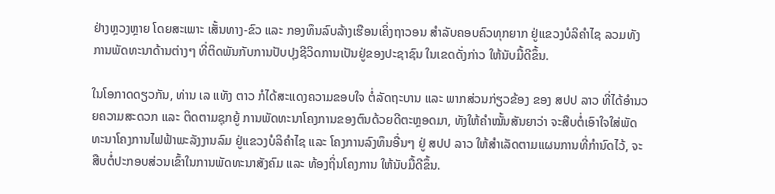ຢ່າງຫຼວງຫຼາຍ ໂດຍສະເພາະ ເສັ້ນທາງ-ຂົວ ແລະ ກອງທຶນລົບລ້າງເຮືອນເຄິ່ງຖາວອນ ສຳລັບຄອບຄົວທຸກຍາກ ຢູ່ແຂວງບໍລິຄຳໄຊ ລວມທັງການພັດທະນາດ້ານຕ່າງໆ ທີ່ຕິດພັນກັບການປັບປຸງຊີວິດການເປັນຢູ່ຂອງປະຊາຊົນ ໃນເຂດດັ່ງກ່າວ ໃຫ້ນັບມື້ດີຂຶ້ນ.

ໃນໂອກາດດຽວກັນ, ທ່ານ ເລ ແທັງ ຕາວ ກໍໄດ້ສະແດງຄວາມຂອບໃຈ ຕໍ່ລັດຖະບານ ແລະ ພາກສ່ວນກ່ຽວຂ້ອງ ຂອງ ສປປ ລາວ ທີ່ໄດ້ອຳນວຍຄວາມສະດວກ ແລະ ຕິດຕາມຊຸກຍູ້ ການພັດທະນາໂຄງການຂອງຕົນດ້ວຍດີຕະຫຼອດມາ, ທັງໃຫ້ຄຳໝັ້ນສັນຍາວ່າ ຈະສືບຕໍ່ເອົາໃຈໃສ່ພັດທະນາໂຄງການໄຟຟ້າພະລັງງານລົມ ຢູ່ແຂວງບໍລິຄຳໄຊ ແລະ ໂຄງການລົງທຶນອື່ນໆ ຢູ່ ສປປ ລາວ ໃຫ້ສຳເລັດຕາມແຜນການທີ່ກຳນົດໄວ້, ຈະສືບຕໍ່ປະກອບສ່ວນເຂົ້າໃນການພັດທະນາສັງຄົມ ແລະ ທ້ອງຖິ່ນໂຄງການ ໃຫ້ນັບມື້ດີຂຶ້ນ.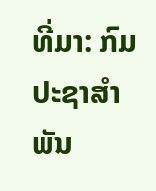ທີ່ມາ: ກົມປະຊາສຳພັນ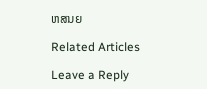ຫສນຍ

Related Articles

Leave a Reply